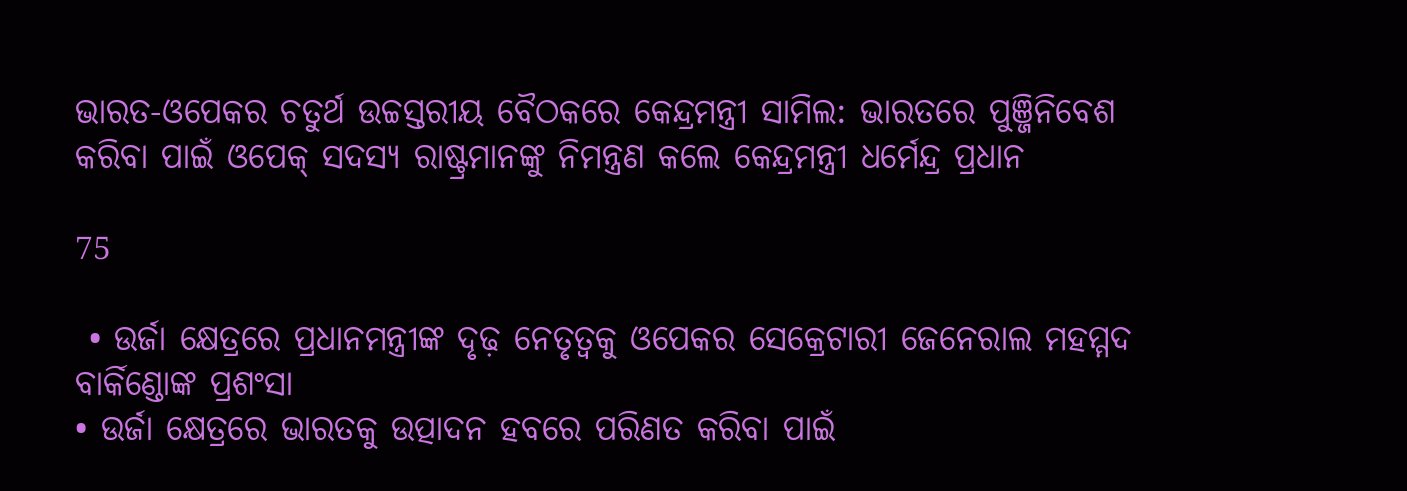ଭାରତ-ଓପେକର ଚତୁର୍ଥ ଉଚ୍ଚସ୍ତରୀୟ ବୈଠକରେ କେନ୍ଦ୍ରମନ୍ତ୍ରୀ ସାମିଲ: ଭାରତରେ ପୁଞ୍ଜିନିବେଶ କରିବା ପାଇଁ ଓପେକ୍ ସଦସ୍ୟ ରାଷ୍ଟ୍ରମାନଙ୍କୁ ନିମନ୍ତ୍ରଣ କଲେ କେନ୍ଦ୍ରମନ୍ତ୍ରୀ ଧର୍ମେନ୍ଦ୍ର ପ୍ରଧାନ

75

 • ଉର୍ଜା କ୍ଷେତ୍ରରେ ପ୍ରଧାନମନ୍ତ୍ରୀଙ୍କ ଦୃଢ଼ ନେତୃତ୍ୱକୁ ଓପେକର ସେକ୍ରେଟାରୀ ଜେନେରାଲ ମହମ୍ମଦ ବାର୍କିଣ୍ଡୋଙ୍କ ପ୍ରଶଂସା
• ଉର୍ଜା କ୍ଷେତ୍ରରେ ଭାରତକୁ ଉତ୍ପାଦନ ହବରେ ପରିଣତ କରିବା ପାଇଁ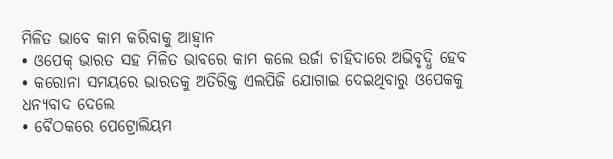ମିଳିତ ଭାବେ କାମ କରିବାକୁ ଆହ୍ୱାନ
• ଓପେକ୍ ଭାରତ ସହ ମିଳିତ ଭାବରେ କାମ କଲେ ଉର୍ଜା ଚାହିଦାରେ ଅଭିବୃଦ୍ଧି ହେବ
• କରୋନା ସମୟରେ ଭାରତକୁ ଅତିରିକ୍ତ ଏଲପିଜି ଯୋଗାଇ ଦେଇଥିବାରୁ ଓପେକକୁ ଧନ୍ୟବାଦ ଦେଲେ
• ବୈଠକରେ ପେଟ୍ରୋଲିୟମ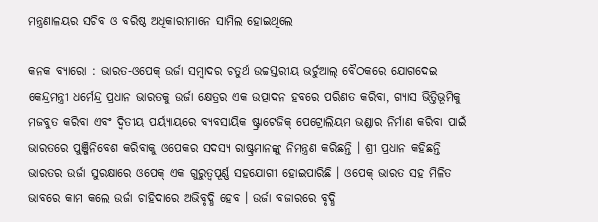ମନ୍ତ୍ରଣାଳୟର ସଚିବ ଓ ବରିଷ୍ଠ ଅଧିକାରୀମାନେ ସାମିଲ ହୋଇଥିଲେ

କନକ ବ୍ୟାରୋ : ଭାରତ-ଓପେକ୍ ଉର୍ଜା ସମ୍ବାଦର ଚତୁର୍ଥ ଉଚ୍ଚସ୍ତରୀୟ ଭର୍ଚୁଆଲ୍ ବୈଠକରେ ଯୋଗଦେଇ କେନ୍ଦ୍ରମନ୍ତ୍ରୀ ଧର୍ମେନ୍ଦ୍ର ପ୍ରଧାନ ଭାରତକୁ ଉର୍ଜା କ୍ଷେତ୍ରର ଏକ ଉତ୍ପାଦନ ହବରେ ପରିଣତ କରିବା, ଗ୍ୟାସ ଭିତ୍ତିଭୂମିକୁ ମଜବୁତ କରିବା ଏବଂ ଦ୍ୱିତୀୟ ପର୍ୟ୍ୟାୟରେ ବ୍ୟବସାୟିକ ଷ୍ଟ୍ରାଟେଜିକ୍ ପେଟ୍ରୋଲିୟମ ଭଣ୍ଡାର ନିର୍ମାଣ କରିବା ପାଇଁ ଭାରତରେ ପୁଞ୍ଜିନିବେଶ କରିବାକୁ ଓପେକର ସଦସ୍ୟ ରାଷ୍ଟ୍ରମାନଙ୍କୁ ନିମନ୍ତ୍ରଣ କରିଛନ୍ତି । ଶ୍ରୀ ପ୍ରଧାନ କହିଛନ୍ତି ଭାରତର ଉର୍ଜା ସୁରକ୍ଷାରେ ଓପେକ୍ ଏକ ଗୁରୁତ୍ୱପୂର୍ଣ୍ଣ ସହଯୋଗୀ ହୋଇପାରିଛି । ଓପେକ୍ ଭାରତ ସହ ମିଳିତ ଭାବରେ କାମ କଲେ ଉର୍ଜା ଚାହିଦାରେ ଅଭିବୃଦ୍ଧି ହେବ । ଉର୍ଜା ବଜାରରେ ବୃଦ୍ଧି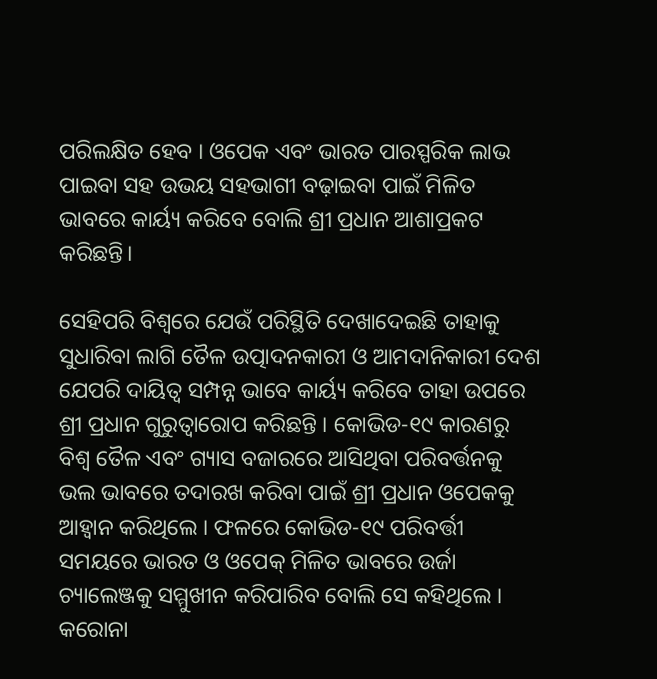ପରିଲକ୍ଷିତ ହେବ । ଓପେକ ଏବଂ ଭାରତ ପାରସ୍ପରିକ ଲାଭ ପାଇବା ସହ ଉଭୟ ସହଭାଗୀ ବଢ଼ାଇବା ପାଇଁ ମିଳିତ ଭାବରେ କାର୍ୟ୍ୟ କରିବେ ବୋଲି ଶ୍ରୀ ପ୍ରଧାନ ଆଶାପ୍ରକଟ କରିଛନ୍ତି।

ସେହିପରି ବିଶ୍ୱରେ ଯେଉଁ ପରିସ୍ଥିତି ଦେଖାଦେଇଛି ତାହାକୁ ସୁଧାରିବା ଲାଗି ତୈଳ ଉତ୍ପାଦନକାରୀ ଓ ଆମଦାନିକାରୀ ଦେଶ ଯେପରି ଦାୟିତ୍ୱ ସମ୍ପନ୍ନ ଭାବେ କାର୍ୟ୍ୟ କରିବେ ତାହା ଉପରେ ଶ୍ରୀ ପ୍ରଧାନ ଗୁରୁତ୍ୱାରୋପ କରିଛନ୍ତି । କୋଭିଡ-୧୯ କାରଣରୁ ବିଶ୍ୱ ତୈଳ ଏବଂ ଗ୍ୟାସ ବଜାରରେ ଆସିଥିବା ପରିବର୍ତ୍ତନକୁ ଭଲ ଭାବରେ ତଦାରଖ କରିବା ପାଇଁ ଶ୍ରୀ ପ୍ରଧାନ ଓପେକକୁ ଆହ୍ୱାନ କରିଥିଲେ । ଫଳରେ କୋଭିଡ-୧୯ ପରିବର୍ତ୍ତୀ ସମୟରେ ଭାରତ ଓ ଓପେକ୍ ମିଳିତ ଭାବରେ ଉର୍ଜା ଚ୍ୟାଲେଞ୍ଜକୁ ସମ୍ମୁଖୀନ କରିପାରିବ ବୋଲି ସେ କହିଥିଲେ । କରୋନା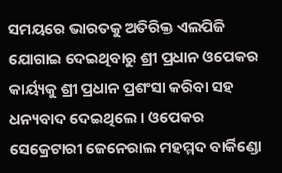ସମୟରେ ଭାରତକୁ ଅତିରିକ୍ତ ଏଲପିଜି ଯୋଗାଇ ଦେଇଥିବାରୁ ଶ୍ରୀ ପ୍ରଧାନ ଓପେକର କାର୍ୟ୍ୟକୁ ଶ୍ରୀ ପ୍ରଧାନ ପ୍ରଶଂସା କରିବା ସହ ଧନ୍ୟବାଦ ଦେଇଥିଲେ । ଓପେକର ସେକ୍ରେଟାରୀ ଜେନେରାଲ ମହମ୍ମଦ ବାର୍କିଣ୍ଡୋ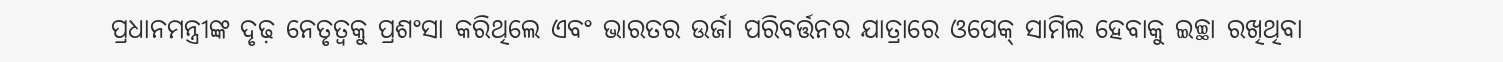ପ୍ରଧାନମନ୍ତ୍ରୀଙ୍କ ଦୃଢ଼ ନେତୃତ୍ୱକୁ ପ୍ରଶଂସା କରିଥିଲେ ଏବଂ ଭାରତର ଉର୍ଜା ପରିବର୍ତ୍ତନର ଯାତ୍ରାରେ ଓପେକ୍ ସାମିଲ ହେବାକୁ ଇଚ୍ଛା ରଖିଥିବା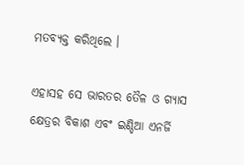ମତବ୍ୟକ୍ତ କରିଥିଲେ ।

ଏହାସହ ସେ ଭାରତର ତୈଳ ଓ ଗ୍ୟାସ କ୍ଷେତ୍ରର ବିକାଶ ଏବଂ ଇଣ୍ଡିଆ ଏନର୍ଜି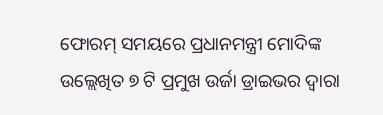ଫୋରମ୍ ସମୟରେ ପ୍ରଧାନମନ୍ତ୍ରୀ ମୋଦିଙ୍କ ଉଲ୍ଲେଖିତ ୭ ଟି ପ୍ରମୁଖ ଉର୍ଜା ଡ୍ରାଇଭର ଦ୍ୱାରା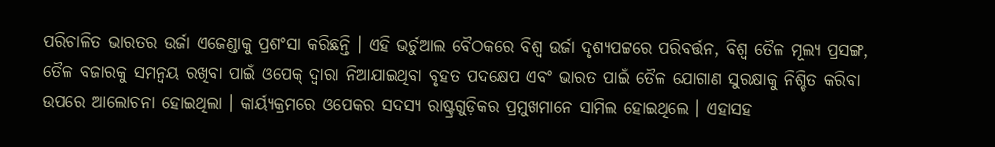ପରିଚାଳିତ ଭାରତର ଉର୍ଜା ଏଜେଣ୍ଡାକୁ ପ୍ରଶଂସା କରିଛନ୍ତି । ଏହି ଭର୍ଚୁଆଲ ବୈଠକରେ ବିଶ୍ୱ ଉର୍ଜା ଦୃଶ୍ୟପଟ୍ଟରେ ପରିବର୍ତ୍ତନ, ବିଶ୍ୱ ତୈଳ ମୂଲ୍ୟ ପ୍ରସଙ୍ଗ, ତୈଳ ବଜାରକୁ ସମନ୍ୱୟ ରଖିବା ପାଇଁ ଓପେକ୍ ଦ୍ୱାରା ନିଆଯାଇଥିବା ବୃହତ ପଦକ୍ଷେପ ଏବଂ ଭାରତ ପାଇଁ ତୈଳ ଯୋଗାଣ ସୁରକ୍ଷାକୁ ନିଶ୍ଚିତ କରିବା ଉପରେ ଆଲୋଚନା ହୋଇଥିଲା । କାର୍ୟ୍ୟକ୍ରମରେ ଓପେକର ସଦସ୍ୟ ରାଷ୍ଟ୍ରଗୁଡ଼ିକର ପ୍ରମୁଖମାନେ ସାମିଲ ହୋଇଥିଲେ । ଏହାସହ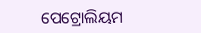ପେଟ୍ରୋଲିୟମ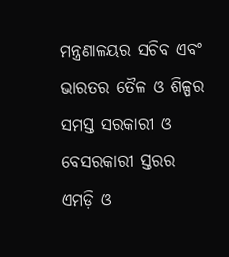ମନ୍ତ୍ରଣାଳୟର ସଚିବ ଏବଂ ଭାରତର ତୈଳ ଓ ଶିଳ୍ପର ସମସ୍ତ ସରକାରୀ ଓ ବେସରକାରୀ ସ୍ତରର ଏମଡ଼ି ଓ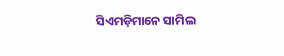ସିଏମଡ଼ିମାନେ ସାମିଲ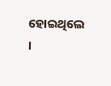ହୋଇଥିଲେ ।